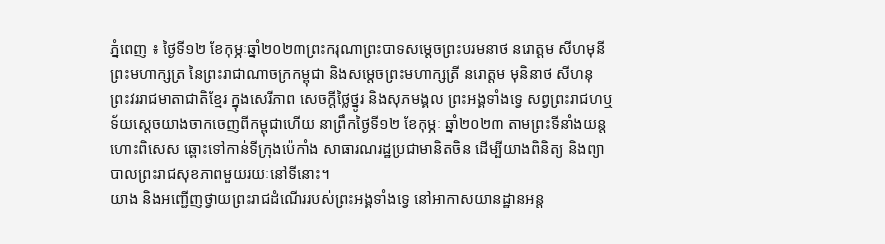ភ្នំពេញ ៖ ថ្ងៃទី១២ ខែកុម្ភៈឆ្នាំ២០២៣ព្រះករុណាព្រះបាទសម្ដេចព្រះបរមនាថ នរោត្ដម សីហមុនី ព្រះមហាក្សត្រ នៃព្រះរាជាណាចក្រកម្ពុជា និងសម្ដេចព្រះមហាក្សត្រី នរោត្ដម មុនិនាថ សីហនុ ព្រះវររាជមាតាជាតិខ្មែរ ក្នុងសេរីភាព សេចក្ដីថ្លៃថ្នូរ និងសុភមង្គល ព្រះអង្គទាំងទ្វេ សព្វព្រះរាជហឬទ័យស្ដេចយាងចាកចេញពីកម្ពុជាហើយ នាព្រឹកថ្ងៃទី១២ ខែកុម្ភៈ ឆ្នាំ២០២៣ តាមព្រះទីនាំងយន្តហោះពិសេស ឆ្ពោះទៅកាន់ទីក្រុងប៉េកាំង សាធារណរដ្ឋប្រជាមានិតចិន ដើម្បីយាងពិនិត្យ និងព្យាបាលព្រះរាជសុខភាពមួយរយៈនៅទីនោះ។
យាង និងអញ្ជើញថ្វាយព្រះរាជដំណើររបស់ព្រះអង្គទាំងទ្វេ នៅអាកាសយានដ្ឋានអន្ត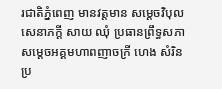រជាតិភ្នំពេញ មានវត្តមាន សម្ដេចវិបុលសេនាភក្ដី សាយ ឈុំ ប្រធានព្រឹទ្ធសភា សម្ដេចអគ្គមហាពញាចក្រី ហេង សំរិន ប្រ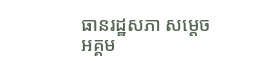ធានរដ្ឋសភា សម្ដេចអគ្គម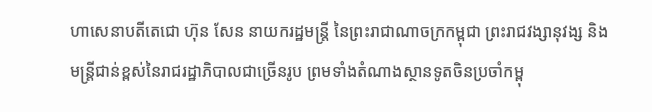ហាសេនាបតីតេជោ ហ៊ុន សែន នាយករដ្ឋមន្ត្រី នៃព្រះរាជាណាចក្រកម្ពុជា ព្រះរាជវង្សានុវង្ស និងមន្ត្រីជាន់ខ្ពស់នៃរាជរដ្ឋាភិបាលជាច្រើនរូប ព្រមទាំងតំណាងស្ថានទូតចិនប្រចាំកម្ពុ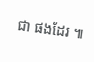ជា ផងដែរ ៕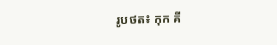រូបថត៖ កុក គី